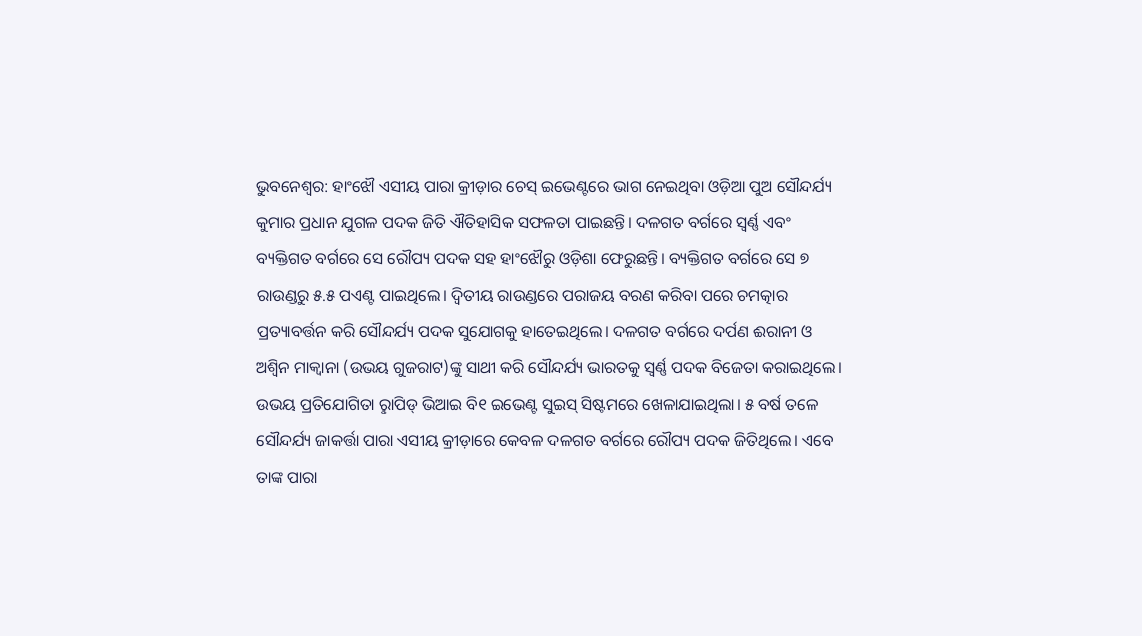ଭୁବନେଶ୍ବର: ହାଂଝୌ ଏସୀୟ ପାରା କ୍ରୀଡ଼ାର ଚେସ୍ ଇଭେଣ୍ଟରେ ଭାଗ ନେଇଥିବା ଓଡ଼ିଆ ପୁଅ ସୌନ୍ଦର୍ଯ୍ୟ କୁମାର ପ୍ରଧାନ ଯୁଗଳ ପଦକ ଜିତି ଐତିହାସିକ ସଫଳତା ପାଇଛନ୍ତି। ଦଳଗତ ବର୍ଗରେ ସ୍ବର୍ଣ୍ଣ ଏବଂ ବ୍ୟକ୍ତିଗତ ବର୍ଗରେ ସେ ରୌପ୍ୟ ପଦକ ସହ ହାଂଝୌରୁ ଓଡ଼ିଶା ଫେରୁଛନ୍ତି। ବ୍ୟକ୍ତିଗତ ବର୍ଗରେ ସେ ୭ ରାଉଣ୍ଡରୁ ୫.୫ ପଏଣ୍ଟ ପାଇଥିଲେ। ଦ୍ବିତୀୟ ରାଉଣ୍ଡରେ ପରାଜୟ ବରଣ କରିବା ପରେ ଚମତ୍କାର ପ୍ରତ୍ୟାବର୍ତ୍ତନ କରି ସୌନ୍ଦର୍ଯ୍ୟ ପଦକ ସୁଯୋଗକୁ ହାତେଇଥିଲେ। ଦଳଗତ ବର୍ଗରେ ଦର୍ପଣ ଈରାନୀ ଓ ଅଶ୍ବିନ ମାକ୍ବାନା (ଉଭୟ ଗୁଜରାଟ)ଙ୍କୁ ସାଥୀ କରି ସୌନ୍ଦର୍ଯ୍ୟ ଭାରତକୁ ସ୍ବର୍ଣ୍ଣ ପଦକ ବିଜେତା କରାଇଥିଲେ। ଉଭୟ ପ୍ରତିଯୋଗିତା ରୢାପିଡ୍ ଭିଆଇ ବି୧ ଇଭେଣ୍ଟ ସୁଇସ୍ ସିଷ୍ଟମରେ ଖେଳାଯାଇଥିଲା। ୫ ବର୍ଷ ତଳେ ସୌନ୍ଦର୍ଯ୍ୟ ଜାକର୍ତ୍ତା ପାରା ଏସୀୟ କ୍ରୀଡ଼ାରେ କେବଳ ଦଳଗତ ବର୍ଗରେ ରୌପ୍ୟ ପଦକ ଜିତିଥିଲେ। ଏବେ ତାଙ୍କ ପାରା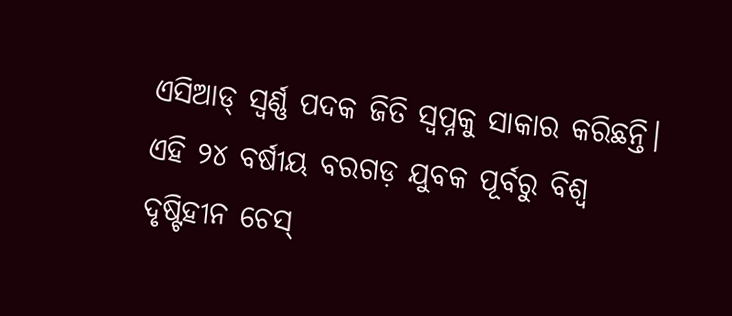ଏସିଆଡ୍ ସ୍ବର୍ଣ୍ଣ ପଦକ ଜିତି ସ୍ବପ୍ନକୁ ସାକାର କରିଛନ୍ତି।
ଏହି ୨୪ ବର୍ଷୀୟ ବରଗଡ଼ ଯୁବକ ପୂର୍ବରୁ ବିଶ୍ବ ଦୃଷ୍ଟିହୀନ ଚେସ୍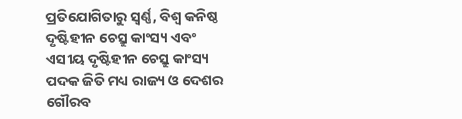ପ୍ରତିଯୋଗିତାରୁ ସ୍ବର୍ଣ୍ଣ, ବିଶ୍ବ କନିଷ୍ଠ ଦୃଷ୍ଟିହୀନ ଚେସ୍ରୁ କାଂସ୍ୟ ଏବଂ ଏସୀୟ ଦୃଷ୍ଟିହୀନ ଚେସ୍ରୁ କାଂସ୍ୟ ପଦକ ଜିତି ମଧ୍ୟ ରାଜ୍ୟ ଓ ଦେଶର ଗୌରବ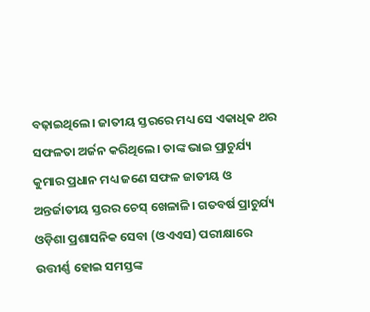ବଢ଼ାଇଥିଲେ। ଜାତୀୟ ସ୍ତରରେ ମଧ୍ୟ ସେ ଏକାଧିକ ଥର ସଫଳତା ଅର୍ଜନ କରିଥିଲେ। ତାଙ୍କ ଭାଇ ପ୍ରାଚୁର୍ଯ୍ୟ କୁମାର ପ୍ରଧାନ ମଧ୍ୟ ଜଣେ ସଫଳ ଜାତୀୟ ଓ ଅନ୍ତର୍ଜାତୀୟ ସ୍ତରର ଚେସ୍ ଖେଳାଳି। ଗତବର୍ଷ ପ୍ରାଚୁର୍ଯ୍ୟ ଓଡ଼ିଶା ପ୍ରଶାସନିକ ସେବା (ଓଏଏସ) ପରୀକ୍ଷାରେ ଉତ୍ତୀର୍ଣ୍ଣ ହୋଇ ସମସ୍ତଙ୍କ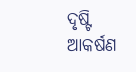ଦୃଷ୍ଟି ଆକର୍ଷଣ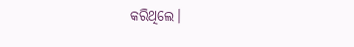କରିଥିଲେ।